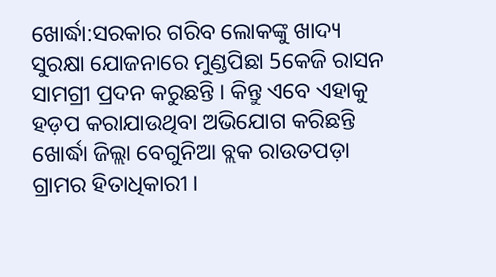ଖୋର୍ଦ୍ଧା:ସରକାର ଗରିବ ଲୋକଙ୍କୁ ଖାଦ୍ୟ ସୁରକ୍ଷା ଯୋଜନାରେ ମୁଣ୍ଡପିଛା 5କେଜି ରାସନ ସାମଗ୍ରୀ ପ୍ରଦନ କରୁଛନ୍ତି । କିନ୍ତୁ ଏବେ ଏହାକୁ ହଡ଼ପ କରାଯାଉଥିବା ଅଭିଯୋଗ କରିଛନ୍ତି ଖୋର୍ଦ୍ଧା ଜିଲ୍ଲା ବେଗୁନିଆ ବ୍ଲକ ରାଉତପଡ଼ା ଗ୍ରାମର ହିତାଧିକାରୀ ।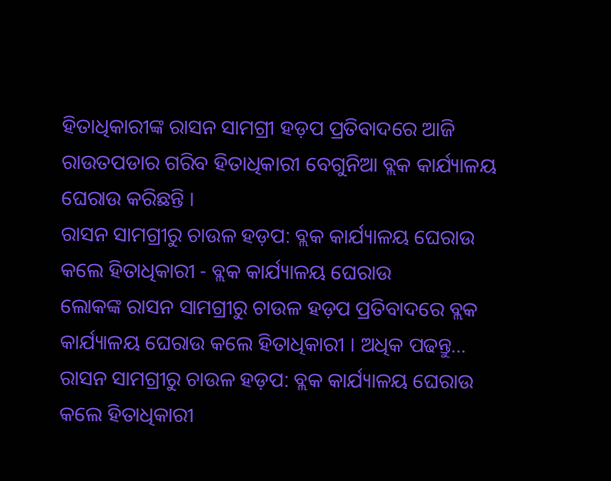ହିତାଧିକାରୀଙ୍କ ରାସନ ସାମଗ୍ରୀ ହଡ଼ପ ପ୍ରତିବାଦରେ ଆଜି ରାଉତପଡାର ଗରିବ ହିତାଧିକାରୀ ବେଗୁନିଆ ବ୍ଲକ କାର୍ଯ୍ୟାଳୟ ଘେରାଉ କରିଛନ୍ତି ।
ରାସନ ସାମଗ୍ରୀରୁ ଚାଉଳ ହଡ଼ପ: ବ୍ଲକ କାର୍ଯ୍ୟାଳୟ ଘେରାଉ କଲେ ହିତାଧିକାରୀ - ବ୍ଲକ କାର୍ଯ୍ୟାଳୟ ଘେରାଉ
ଲୋକଙ୍କ ରାସନ ସାମଗ୍ରୀରୁ ଚାଉଳ ହଡ଼ପ ପ୍ରତିବାଦରେ ବ୍ଲକ କାର୍ଯ୍ୟାଳୟ ଘେରାଉ କଲେ ହିତାଧିକାରୀ । ଅଧିକ ପଢନ୍ତୁ...
ରାସନ ସାମଗ୍ରୀରୁ ଚାଉଳ ହଡ଼ପ: ବ୍ଲକ କାର୍ଯ୍ୟାଳୟ ଘେରାଉ କଲେ ହିତାଧିକାରୀ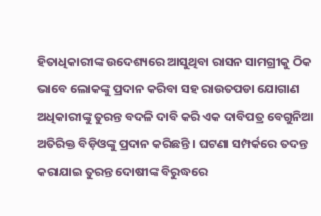ହିତାଧିକାରୀଙ୍କ ଉଦେଶ୍ୟରେ ଆସୁଥିବା ରାସନ ସାମଗ୍ରୀକୁ ଠିକ ଭାବେ ଲୋକଙ୍କୁ ପ୍ରଦାନ କରିବା ସହ ରାଉତପଡା ଯୋଗାଣ ଅଧିକାରୀଙ୍କୁ ତୁରନ୍ତ ବଦଳି ଦାବି କରି ଏକ ଦାବିପତ୍ର ବେଗୁନିଆ ଅତିରିକ୍ତ ବିଡ଼ିଓଙ୍କୁ ପ୍ରଦାନ କରିଛନ୍ତି । ଘଟଣା ସମ୍ପର୍କରେ ତଦନ୍ତ କରାଯାଇ ତୁରନ୍ତ ଦୋଷୀଙ୍କ ବିରୁଦ୍ଧରେ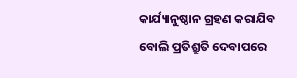କାର୍ଯ୍ୟାନୁଷ୍ଠାନ ଗ୍ରହଣ କରାଯିବ ବୋଲି ପ୍ରତିଶ୍ରୁତି ଦେବାପରେ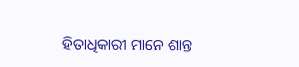ହିତାଧିକାରୀ ମାନେ ଶାନ୍ତ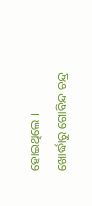ହୋଇଥିଲେ ।
ଖୋର୍ଦ୍ଧାରୁ ଗୋବିନ୍ଦ ଚନ୍ଦ୍ର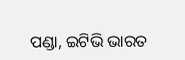ପଣ୍ଡା, ଇଟିଭି ଭାରତ